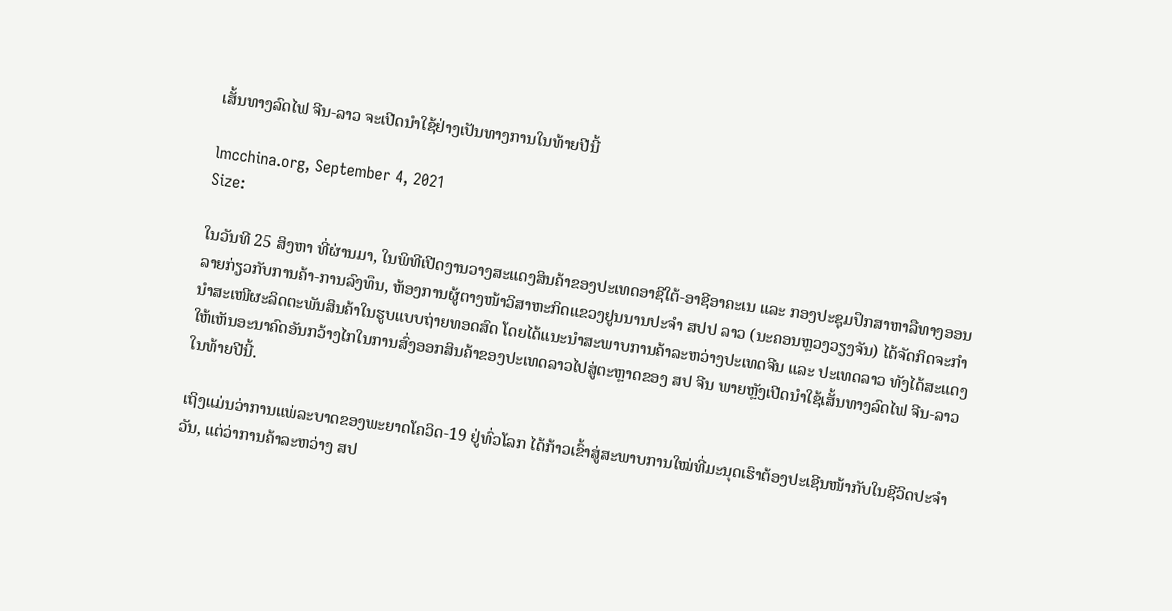ເສັ້ນທາງລົດໄຟ ຈີນ-ລາວ ຈະເປີດນຳໃຊ້ຢ່າງເປັນທາງການໃນທ້າຍປີນີ້

lmcchina.org, September 4, 2021
Size:

ໃນວັນທີ 25 ສິງຫາ ທີ່ຜ່ານມາ, ໃນພິທີເປີດງານວາງສະແດງສິນຄ້າຂອງປະເທດອາຊີໃຕ້-ອາຊີອາຄະເນ ແລະ ກອງປະຊຸມປຶກສາຫາລືທາງອອນລາຍກ່ຽວກັບການຄ້າ-ການລົງທຶນ, ຫ້ອງການຜູ້ຕາງໜ້າວິສາຫະກິດແຂວງຢູນນານປະຈຳ ສປປ ລາວ (ນະຄອນຫຼວງວຽງຈັນ) ໄດ້ຈັດກິດຈະກຳນຳສະເໜີຜະລິດຕະພັນສິນຄ້າໃນຮູບແບບຖ່າຍທອດສົດ ໂດຍໄດ້ແນະນຳສະພາບການຄ້າລະຫວ່າງປະເທດຈີນ ແລະ ປະເທດລາວ ທັງໄດ້ສະແດງໃຫ້ເຫັນອະນາຄົດອັນກວ້າງໄກໃນການສົ່ງອອກສິນຄ້າຂອງປະເທດລາວໄປສູ່ຕະຫຼາດຂອງ ສປ ຈີນ ພາຍຫຼັງເປີດນຳໃຊ້ເສັ້ນທາງລົດໄຟ ຈີນ-ລາວ ໃນທ້າຍປີນີ້.

ເຖິງແມ່ນວ່າການແພ່ລະບາດຂອງພະຍາດໂຄວິດ-19 ຢູ່ທົ່ວໂລກ ໄດ້ກ້າວເຂົ້າສູ່ສະພາບການໃໝ່ທີ່ມະນຸດເຮົາຕ້ອງປະເຊີນໜ້າກັບໃນຊີວິດປະຈໍາວັນ, ແຕ່ວ່າການຄ້າລະຫວ່າງ ສປ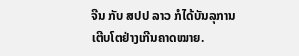ຈີນ ກັບ ສປປ ລາວ ກໍໄດ້ບັນລຸການເຕີບໂຕຢ່າງເກີນຄາດໝາຍ.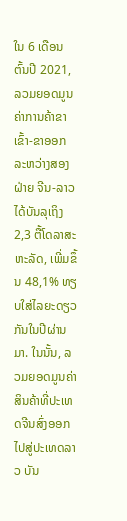ໃນ 6 ເດືອນຕົ້ນປີ 2021, ລວມຍອດມູນຄ່າການຄ້າຂາເຂົ້າ-ຂາອອກ ລະຫວ່າງສອງຝ່າຍ ຈີນ-ລາວ ໄດ້ບັນລຸເຖິງ 2,3 ຕື້ໂດລາສະຫະລັດ, ເພີ່ມຂຶ້ນ 48,1% ທຽບໃສ່ໄລຍະດຽວກັນໃນປີຜ່ານມາ. ໃນນັ້ນ, ລວມຍອດມູນຄ່າສິນຄ້າທີ່ປະເທດຈີນສົ່ງອອກໄປສູ່ປະເທດລາວ ບັນ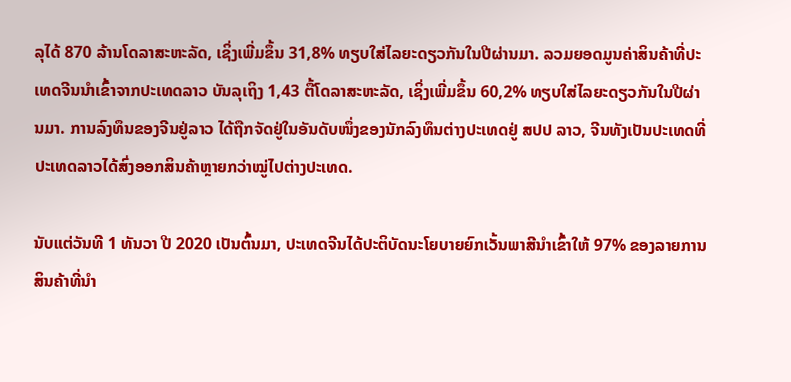ລຸໄດ້ 870 ລ້ານໂດລາສະຫະລັດ, ເຊິ່ງເພີ່ມຂຶ້ນ 31,8% ທຽບໃສ່ໄລຍະດຽວກັນໃນປີຜ່ານມາ. ລວມຍອດມູນຄ່າສິນຄ້າທີ່ປະເທດຈີນນຳເຂົ້າຈາກປະເທດລາວ ບັນລຸເຖິງ 1,43 ຕື້ໂດລາສະຫະລັດ, ເຊິ່ງເພີ່ມຂຶ້ນ 60,2% ທຽບໃສ່ໄລຍະດຽວກັນໃນປີຜ່ານມາ. ການລົງທຶນຂອງຈີນຢູ່ລາວ ໄດ້ຖືກຈັດຢູ່ໃນອັນດັບໜຶ່ງຂອງນັກລົງທຶນຕ່າງປະເທດຢູ່ ສປປ ລາວ, ຈີນທັງເປັນປະເທດທີ່ປະເທດລາວໄດ້ສົ່ງອອກສິນຄ້າຫຼາຍກວ່າໝູ່ໄປຕ່າງປະເທດ.

ນັບແຕ່ວັນທີ 1 ທັນວາ ປີ 2020 ເປັນຕົ້ນມາ, ປະເທດຈີນໄດ້ປະຕິບັດນະໂຍບາຍຍົກເວັ້ນພາສີນໍາເຂົ້າໃຫ້ 97% ຂອງລາຍການສິນຄ້າທີ່ນໍາ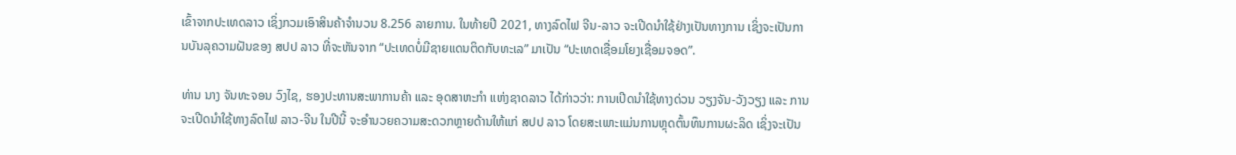ເຂົ້າຈາກປະເທດລາວ ເຊິ່ງກວມເອົາສິນຄ້າຈຳນວນ 8.256 ລາຍການ. ໃນທ້າຍປີ 2021, ທາງລົດໄຟ ຈີນ-ລາວ ຈະເປີດນຳໃຊ້ຢ່າງເປັນທາງການ ເຊິ່ງຈະເປັນການບັນລຸຄວາມຝັນຂອງ ສປປ ລາວ ທີ່ຈະຫັນຈາກ “ປະເທດບໍ່ມີຊາຍແດນຕິດກັບທະເລ” ມາເປັນ “ປະເທດເຊື່ອມໂຍງເຊື່ອມຈອດ”.

ທ່ານ ນາງ ຈັນທະຈອນ ວົງໄຊ, ຮອງປະທານສະພາການຄ້າ ແລະ ອຸດສາຫະກຳ ແຫ່ງຊາດລາວ ໄດ້ກ່າວວ່າ: ການເປີດນຳໃຊ້ທາງດ່ວນ ວຽງຈັນ-ວັງວຽງ ແລະ ການຈະເປີດນຳໃຊ້ທາງລົດໄຟ ລາວ-ຈີນ ໃນປີນີ້ ຈະອຳນວຍຄວາມສະດວກຫຼາຍດ້ານໃຫ້ແກ່ ສປປ ລາວ ໂດຍສະເພາະແມ່ນການຫຼຸດຕົ້ນທຶນການຜະລິດ ເຊິ່ງຈະເປັນ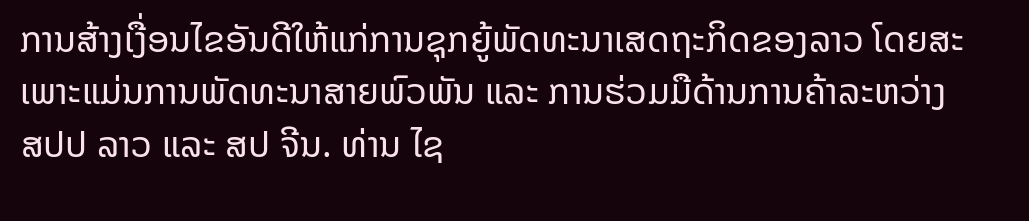ການສ້າງເງື່ອນໄຂອັນດີໃຫ້ແກ່ການຊຸກຍູ້ພັດທະນາເສດຖະກິດຂອງລາວ ໂດຍສະເພາະແມ່ນການພັດທະນາສາຍພົວພັນ ແລະ ການຮ່ວມມືດ້ານການຄ້າລະຫວ່າງ ສປປ ລາວ ແລະ ສປ ຈີນ. ທ່ານ ໄຊ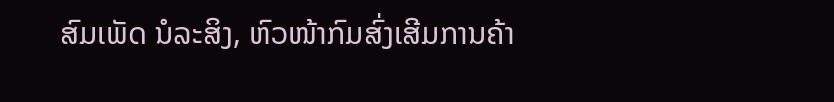ສົມເພັດ ນໍລະສິງ, ຫົວໜ້າກົມສົ່ງເສີມການຄ້າ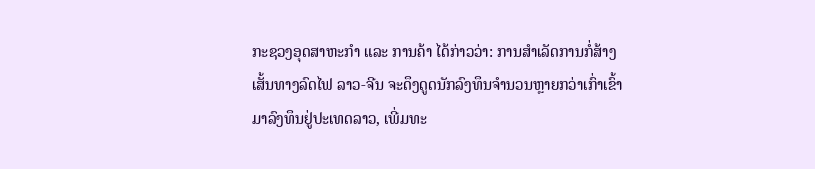ກະຊວງອຸດສາຫະກໍາ ແລະ ການຄ້າ ໄດ້ກ່າວວ່າ: ການສຳເລັດການກໍ່ສ້າງເສັ້ນທາງລົດໄຟ ລາວ-ຈີນ ຈະດຶງດູດນັກລົງທຶນຈຳນວນຫຼາຍກວ່າເກົ່າເຂົ້າມາລົງທຶນຢູ່ປະເທດລາວ, ເພີ່ມທະ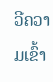ວີຄວາມເຂົ້າ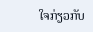ໃຈກ່ຽວກັບ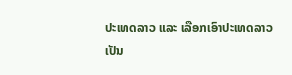ປະເທດລາວ ແລະ ເລືອກເອົາປະເທດລາວເປັນ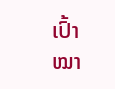ເປົ້າໝາ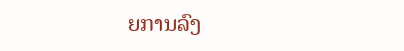ຍການລົງ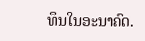ທຶນໃນອະນາຄົດ.